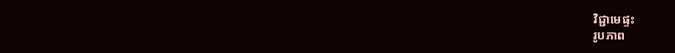វិជ្ជាមេផ្ទះ
រូបភាព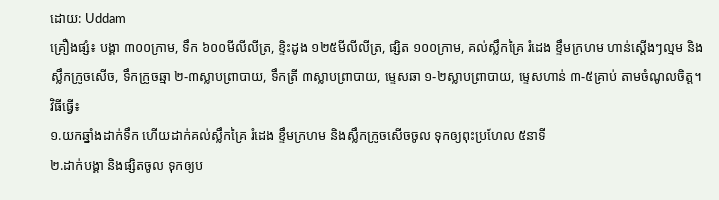ដោយ: Uddam
គ្រឿងផ្សំ៖ បង្គា ៣០០ក្រាម, ទឹក ៦០០មីលីលីត្រ, ខ្ទិះដូង ១២៥មីលីលីត្រ, ផ្សិត ១០០ក្រាម, គល់ស្លឹកគ្រៃ រំដេង ខ្ទឹមក្រហម ហាន់ស្តើងៗល្មម និងស្លឹកក្រូចសើច, ទឹកក្រូចឆ្មា ២-៣ស្លាបព្រាបាយ, ទឹកត្រី ៣ស្លាបព្រាបាយ, ម្ទេសឆា ១-២ស្លាបព្រាបាយ, ម្ទេសហាន់ ៣-៥គ្រាប់ តាមចំណូលចិត្ត។
វិធីធ្វើ៖
១.យកឆ្នាំងដាក់ទឹក ហើយដាក់គល់ស្លឹកគ្រៃ រំដេង ខ្ទឹមក្រហម និងស្លឹកក្រូចសើចចូល ទុកឲ្យពុះប្រហែល ៥នាទី
២.ដាក់បង្គា និងផ្សិតចូល ទុកឲ្យប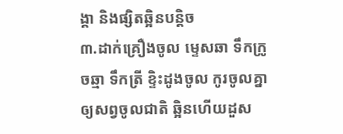ង្គា និងផ្សិតឆ្អិនបន្តិច
៣.ដាក់គ្រឿងចូល ម្ទេសឆា ទឹកក្រូចឆ្មា ទឹកត្រី ខ្ទិះដូងចូល កូរចូលគ្នាឲ្យសព្វចូលជាតិ ឆ្អិនហើយដួស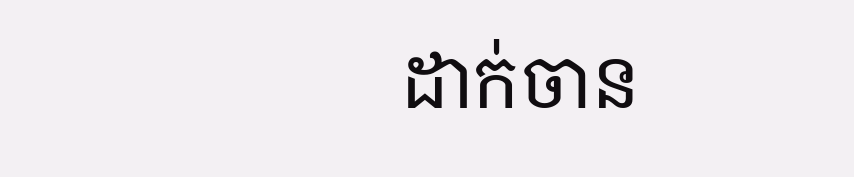ដាក់ចាន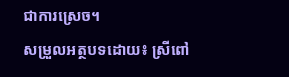ជាការស្រេច។
សម្រួលអត្ថបទដោយ៖ ស្រីពៅ